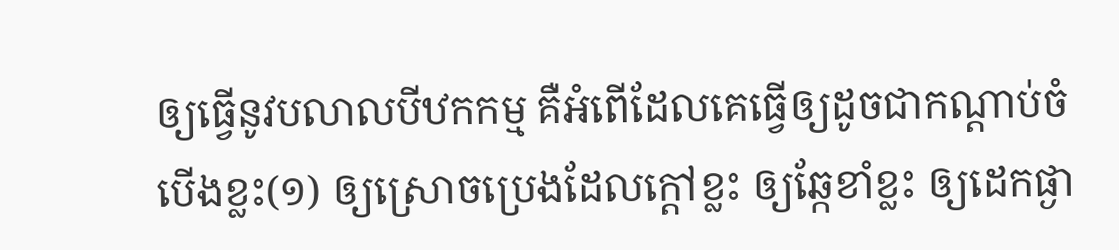ឲ្យធ្វើនូវបលាលបីឋកកម្ម គឺអំពើដែលគេធ្វើឲ្យដូចជាកណ្តាប់ចំបើងខ្លះ(១) ឲ្យស្រោចប្រេងដែលក្តៅខ្លះ ឲ្យឆ្កែខាំខ្លះ ឲ្យដេកផ្ងា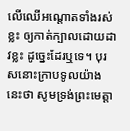លើឈើអណ្តោតទាំងរស់ខ្លះ ឲ្យកាត់ក្បាលដោយដាវខ្លះ ដូច្នេះដែរឬទេ។ បុរសនោះក្រាបទូលយ៉ាងនេះថា សូមទ្រង់ព្រះមេត្តា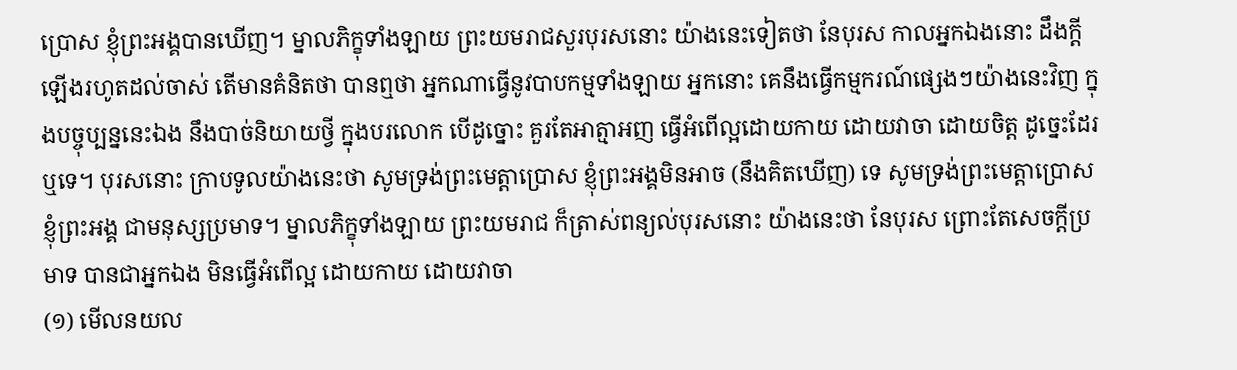ប្រោស ខ្ញុំព្រះអង្គបានឃើញ។ ម្នាលភិក្ខុទាំងឡាយ ព្រះយមរាជសួរបុរសនោះ យ៉ាងនេះទៀតថា នែបុរស កាលអ្នកឯងនោះ ដឹងក្តីឡើងរហូតដល់ចាស់ តើមានគំនិតថា បានឮថា អ្នកណាធ្វើនូវបាបកម្មទាំងឡាយ អ្នកនោះ គេនឹងធ្វើកម្មករណ៍ផ្សេងៗយ៉ាងនេះវិញ ក្នុងបច្ចុប្បន្ននេះឯង នឹងបាច់និយាយថ្វី ក្នុងបរលោក បើដូច្នោះ គួរតែអាត្មាអញ ធ្វើអំពើល្អដោយកាយ ដោយវាចា ដោយចិត្ត ដូច្នេះដែរឬទេ។ បុរសនោះ ក្រាបទូលយ៉ាងនេះថា សូមទ្រង់ព្រះមេត្តាប្រោស ខ្ញុំព្រះអង្គមិនអាច (នឹងគិតឃើញ) ទេ សូមទ្រង់ព្រះមេត្តាប្រោស ខ្ញុំព្រះអង្គ ជាមនុស្សប្រមាទ។ ម្នាលភិក្ខុទាំងឡាយ ព្រះយមរាជ ក៏ត្រាស់ពន្យល់បុរសនោះ យ៉ាងនេះថា នែបុរស ព្រោះតែសេចក្តីប្រមាទ បានជាអ្នកឯង មិនធ្វើអំពើល្អ ដោយកាយ ដោយវាចា
(១) មើលនយល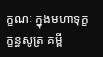ក្ខណៈ ក្នុងមហាទុក្ខក្ខន្ធសូត្រ គម្ពី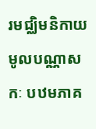រមជ្ឈិមនិកាយ មូលបណ្ណាសកៈ បឋមភាគ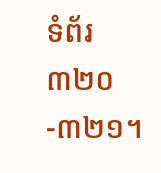ទំព័រ ៣២០-៣២១។